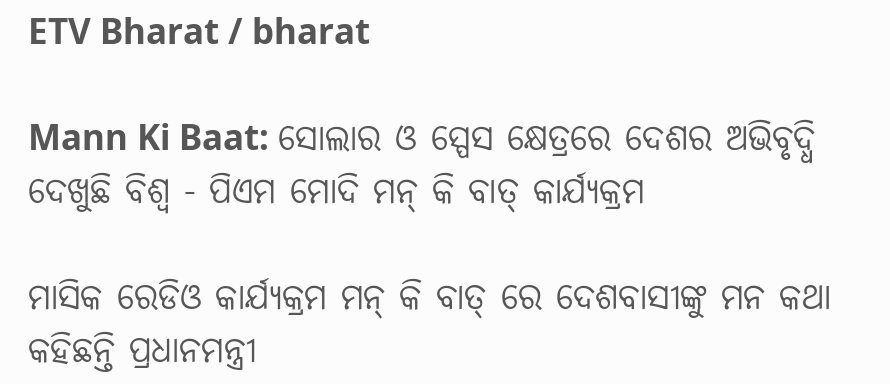ETV Bharat / bharat

Mann Ki Baat: ସୋଲାର ଓ ସ୍ପେସ କ୍ଷେତ୍ରରେ ଦେଶର ଅଭିବୃଦ୍ଧି ଦେଖୁଛି ବିଶ୍ବ - ପିଏମ ମୋଦି ମନ୍ କି ବାତ୍ କାର୍ଯ୍ୟକ୍ରମ

ମାସିକ ରେଡିଓ କାର୍ଯ୍ୟକ୍ରମ ମନ୍ କି ବାତ୍ ରେ ଦେଶବାସୀଙ୍କୁ ମନ କଥା କହିଛନ୍ତି ପ୍ରଧାନମନ୍ତ୍ରୀ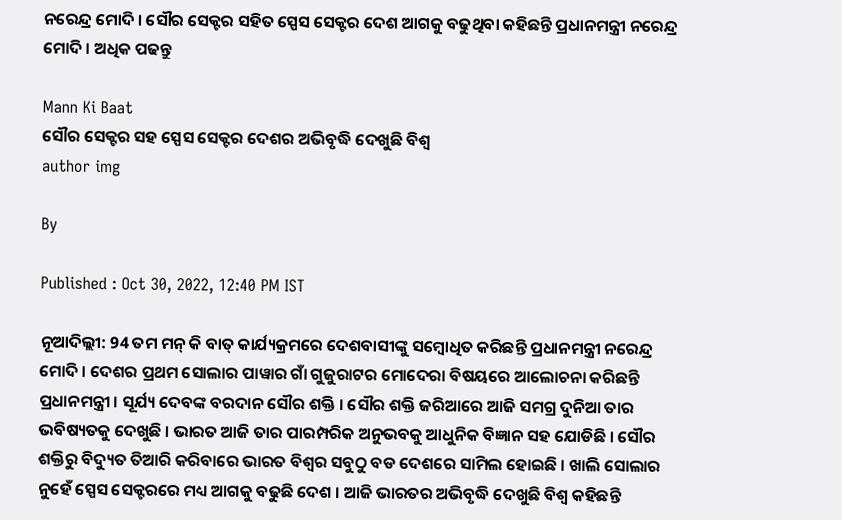ନରେନ୍ଦ୍ର ମୋଦି । ସୌର ସେକ୍ଟର ସହିତ ସ୍ପେସ ସେକ୍ଟର ଦେଶ ଆଗକୁ ବଢୁଥିବା କହିଛନ୍ତି ପ୍ରଧାନମନ୍ତ୍ରୀ ନରେନ୍ଦ୍ର ମୋଦି । ଅଧିକ ପଢନ୍ତୁ

Mann Ki Baat
ସୌର ସେକ୍ଟର ସହ ସ୍ପେସ ସେକ୍ଟର ଦେଶର ଅଭିବୃଦ୍ଧି ଦେଖୁଛି ବିଶ୍ବ
author img

By

Published : Oct 30, 2022, 12:40 PM IST

ନୂଆଦିଲ୍ଲୀ: 94 ତମ ମନ୍ କି ବାତ୍ କାର୍ଯ୍ୟକ୍ରମରେ ଦେଶବାସୀଙ୍କୁ ସମ୍ବୋଧିତ କରିଛନ୍ତି ପ୍ରଧାନମନ୍ତ୍ରୀ ନରେନ୍ଦ୍ର ମୋଦି । ଦେଶର ପ୍ରଥମ ସୋଲାର ପାୱାର ଗାଁ ଗୁଜୁରାଟର ମୋଦେରା ବିଷୟରେ ଆଲୋଚନା କରିଛନ୍ତି ପ୍ରଧାନମନ୍ତ୍ରୀ । ସୂର୍ଯ୍ୟ ଦେବଙ୍କ ବରଦାନ ସୌର ଶକ୍ତି । ସୌର ଶକ୍ତି ଜରିଆରେ ଆଜି ସମଗ୍ର ଦୁନିଆ ତାର ଭବିଷ୍ୟତକୁ ଦେଖୁଛି । ଭାରତ ଆଜି ତାର ପାରମ୍ପରିକ ଅନୁଭବକୁ ଆଧୁନିକ ବିଜ୍ଞାନ ସହ ଯୋଡିଛି । ସୌର ଶକ୍ତିରୁ ବିଦ୍ୟୁତ ତିଆରି କରିବାରେ ଭାରତ ବିଶ୍ବର ସବୁଠୁ ବଡ ଦେଶରେ ସାମିଲ ହୋଇଛି । ଖାଲି ସୋଲାର ନୁହେଁ ସ୍ପେସ ସେକ୍ଟରରେ ମଧ୍ୟ ଆଗକୁ ବଢୁଛି ଦେଶ । ଆଜି ଭାରତର ଅଭିବୃଦ୍ଧି ଦେଖୁଛି ବିଶ୍ବ କହିଛନ୍ତି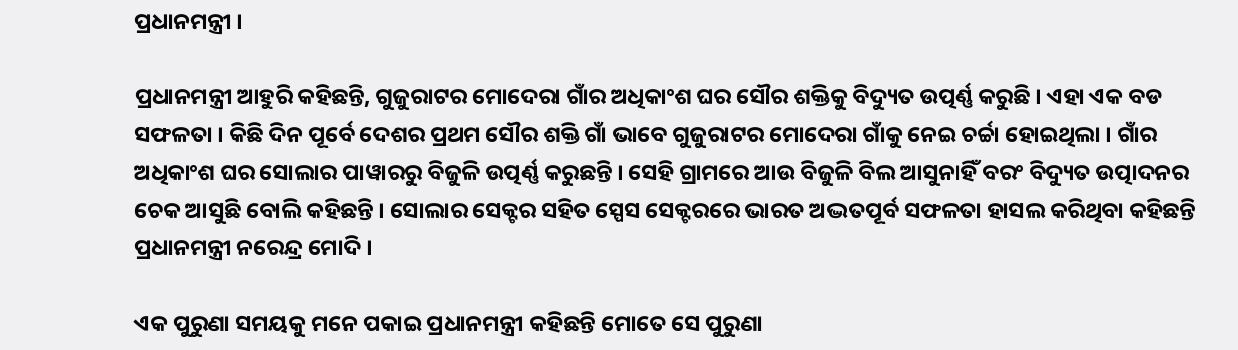ପ୍ରଧାନମନ୍ତ୍ରୀ ।

ପ୍ରଧାନମନ୍ତ୍ରୀ ଆହୁରି କହିଛନ୍ତି, ଗୁଜୁରାଟର ମୋଦେରା ଗାଁର ଅଧିକାଂଶ ଘର ସୌର ଶକ୍ତିକୁ ବିଦ୍ୟୁତ ଉତ୍ପର୍ଣ୍ଣ କରୁଛି । ଏହା ଏକ ବଡ ସଫଳତା । କିଛି ଦିନ ପୂର୍ବେ ଦେଶର ପ୍ରଥମ ସୌର ଶକ୍ତି ଗାଁ ଭାବେ ଗୁଜୁରାଟର ମୋଦେରା ଗାଁକୁ ନେଇ ଚର୍ଚ୍ଚା ହୋଇଥିଲା । ଗାଁର ଅଧିକାଂଶ ଘର ସୋଲାର ପାୱାରରୁ ବିଜୁଳି ଉତ୍ପର୍ଣ୍ଣ କରୁଛନ୍ତି । ସେହି ଗ୍ରାମରେ ଆଉ ବିଜୁଳି ବିଲ ଆସୁନାହିଁ ବରଂ ବିଦ୍ୟୁତ ଉତ୍ପାଦନର ଚେକ ଆସୁଛି ବୋଲି କହିଛନ୍ତି । ସୋଲାର ସେକ୍ଟର ସହିତ ସ୍ପେସ ସେକ୍ଟରରେ ଭାରତ ଅଦ୍ଭତପୂର୍ବ ସଫଳତା ହାସଲ କରିଥିବା କହିଛନ୍ତି ପ୍ରଧାନମନ୍ତ୍ରୀ ନରେନ୍ଦ୍ର ମୋଦି ।

ଏକ ପୁରୁଣା ସମୟକୁ ମନେ ପକାଇ ପ୍ରଧାନମନ୍ତ୍ରୀ କହିଛନ୍ତି ମୋତେ ସେ ପୁରୁଣା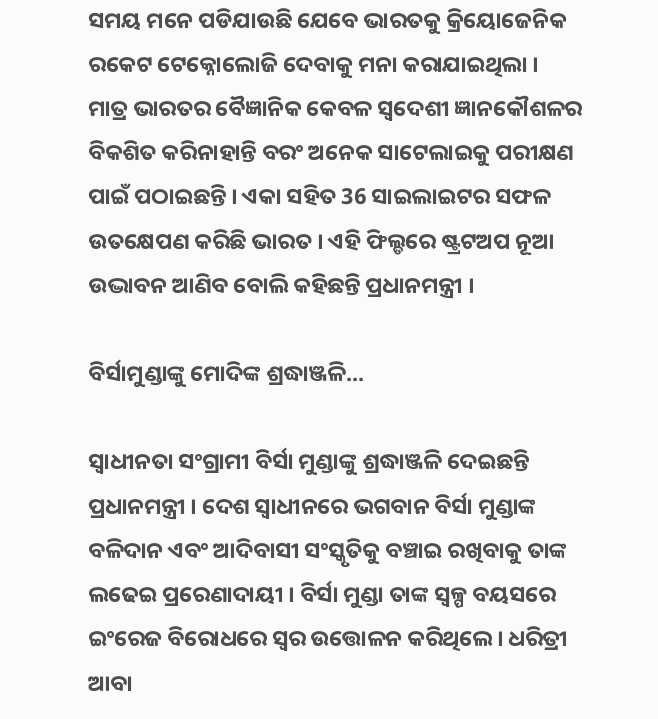ସମୟ ମନେ ପଡିଯାଉଛି ଯେବେ ଭାରତକୁ କ୍ରିୟୋଜେନିକ ରକେଟ ଟେକ୍ନୋଲୋଜି ଦେବାକୁ ମନା କରାଯାଇଥିଲା । ମାତ୍ର ଭାରତର ବୈଜ୍ଞାନିକ କେବଳ ସ୍ବଦେଶୀ ଜ୍ଞାନକୌଶଳର ବିକଶିତ କରିନାହାନ୍ତି ବରଂ ଅନେକ ସାଟେଲାଇକୁ ପରୀକ୍ଷଣ ପାଇଁ ପଠାଇଛନ୍ତି । ଏକା ସହିତ 36 ସାଇଲାଇଟର ସଫଳ ଉତକ୍ଷେପଣ କରିଛି ଭାରତ । ଏହି ଫିଲ୍ଡରେ ଷ୍ଟ୍ରଟଅପ ନୂଆ ଉଦ୍ଭାବନ ଆଣିବ ବୋଲି କହିଛନ୍ତି ପ୍ରଧାନମନ୍ତ୍ରୀ ।

ବିର୍ସାମୁଣ୍ଡାଙ୍କୁ ମୋଦିଙ୍କ ଶ୍ରଦ୍ଧାଞ୍ଜଳି...

ସ୍ବାଧୀନତା ସଂଗ୍ରାମୀ ବିର୍ସା ମୁଣ୍ଡାଙ୍କୁ ଶ୍ରଦ୍ଧାଞ୍ଜଳି ଦେଇଛନ୍ତି ପ୍ରଧାନମନ୍ତ୍ରୀ । ଦେଶ ସ୍ବାଧୀନରେ ଭଗବାନ ବିର୍ସା ମୁଣ୍ଡାଙ୍କ ବଳିଦାନ ଏବଂ ଆଦିବାସୀ ସଂସ୍କୃତିକୁ ବଞ୍ଚାଇ ରଖିବାକୁ ତାଙ୍କ ଲଢେଇ ପ୍ରରେଣାଦାୟୀ । ବିର୍ସା ମୁଣ୍ଡା ତାଙ୍କ ସ୍ବଳ୍ପ ବୟସରେ ଇଂରେଜ ବିରୋଧରେ ସ୍ବର ଉତ୍ତୋଳନ କରିଥିଲେ । ଧରିତ୍ରୀ ଆବା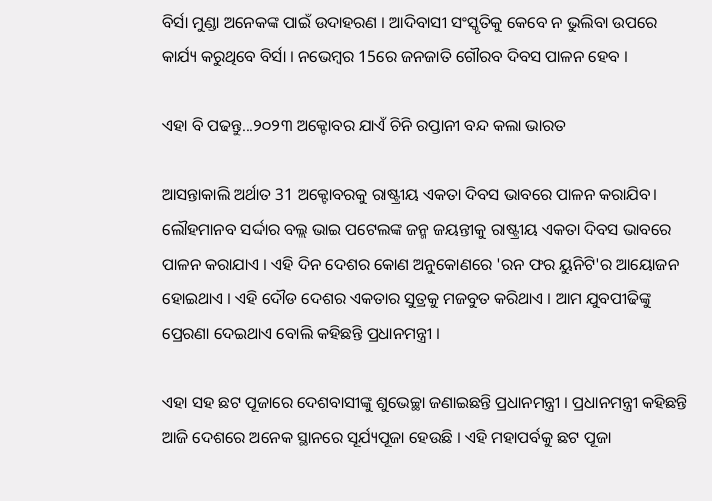ବିର୍ସା ମୁଣ୍ଡା ଅନେକଙ୍କ ପାଇଁ ଉଦାହରଣ । ଆଦିବାସୀ ସଂସ୍କୃତିକୁ କେବେ ନ ଭୁଲିବା ଉପରେ କାର୍ଯ୍ୟ କରୁଥିବେ ବିର୍ସା । ନଭେମ୍ବର 15ରେ ଜନଜାତି ଗୌରବ ଦିବସ ପାଳନ ହେବ ।

ଏହା ବି ପଢନ୍ତୁ...୨୦୨୩ ଅକ୍ଟୋବର ଯାଏଁ ଚିନି ରପ୍ତାନୀ ବନ୍ଦ କଲା ଭାରତ

ଆସନ୍ତାକାଲି ଅର୍ଥାତ 31 ଅକ୍ଟୋବରକୁ ରାଷ୍ଟ୍ରୀୟ ଏକତା ଦିବସ ଭାବରେ ପାଳନ କରାଯିବ। ଲୌହମାନବ ସର୍ଦ୍ଦାର ବଲ୍ଲ ଭାଇ ପଟେଲଙ୍କ ଜନ୍ମ ଜୟନ୍ତୀକୁ ରାଷ୍ଟ୍ରୀୟ ଏକତା ଦିବସ ଭାବରେ ପାଳନ କରାଯାଏ । ଏହି ଦିନ ଦେଶର କୋଣ ଅନୁକୋଣରେ 'ରନ ଫର ୟୁନିଟି'ର ଆୟୋଜନ ହୋଇଥାଏ । ଏହି ଦୌଡ ଦେଶର ଏକତାର ସୁତ୍ରକୁ ମଜବୁତ କରିଥାଏ । ଆମ ଯୁବପୀଢିଙ୍କୁ ପ୍ରେରଣା ଦେଇଥାଏ ବୋଲି କହିଛନ୍ତି ପ୍ରଧାନମନ୍ତ୍ରୀ ।

ଏହା ସହ ଛଟ ପୂଜାରେ ଦେଶବାସୀଙ୍କୁ ଶୁଭେଚ୍ଛା ଜଣାଇଛନ୍ତି ପ୍ରଧାନମନ୍ତ୍ରୀ । ପ୍ରଧାନମନ୍ତ୍ରୀ କହିଛନ୍ତି ଆଜି ଦେଶରେ ଅନେକ ସ୍ଥାନରେ ସୂର୍ଯ୍ୟପୂଜା ହେଉଛି । ଏହି ମହାପର୍ବକୁ ଛଟ ପୂଜା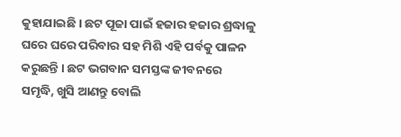କୁହାଯାଇଛି । ଛଟ ପୂଜା ପାଇଁ ହଜାର ହଜାର ଶ୍ରଦ୍ଧାଳୁ ଘରେ ଘରେ ପରିବାର ସହ ମିଶି ଏହି ପର୍ବକୁ ପାଳନ କରୁଛନ୍ତି । ଛଟ ଭଗବାନ ସମସ୍ତଙ୍କ ଜୀବନରେ ସମୃଦ୍ଧି, ଖୁସି ଆଣନ୍ତୁ ବୋଲି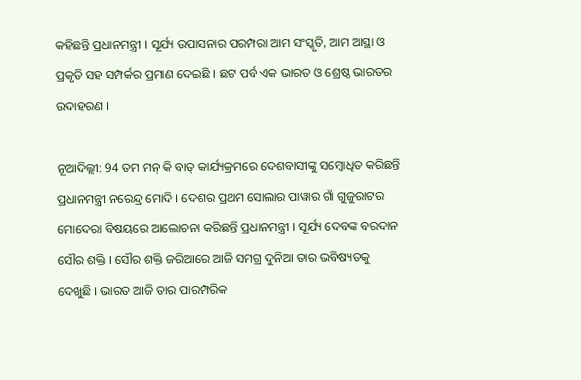କହିଛନ୍ତି ପ୍ରଧାନମନ୍ତ୍ରୀ । ସୂର୍ଯ୍ୟ ଉପାସନାର ପରମ୍ପରା ଆମ ସଂସ୍କୃତି, ଆମ ଆସ୍ଥା ଓ ପ୍ରକୃତି ସହ ସମ୍ପର୍କର ପ୍ରମାଣ ଦେଇଛି । ଛଟ ପର୍ବ ଏକ ଭାରତ ଓ ଶ୍ରେଷ୍ଠ ଭାରତର ଉଦାହରଣ ।

ନୂଆଦିଲ୍ଲୀ: 94 ତମ ମନ୍ କି ବାତ୍ କାର୍ଯ୍ୟକ୍ରମରେ ଦେଶବାସୀଙ୍କୁ ସମ୍ବୋଧିତ କରିଛନ୍ତି ପ୍ରଧାନମନ୍ତ୍ରୀ ନରେନ୍ଦ୍ର ମୋଦି । ଦେଶର ପ୍ରଥମ ସୋଲାର ପାୱାର ଗାଁ ଗୁଜୁରାଟର ମୋଦେରା ବିଷୟରେ ଆଲୋଚନା କରିଛନ୍ତି ପ୍ରଧାନମନ୍ତ୍ରୀ । ସୂର୍ଯ୍ୟ ଦେବଙ୍କ ବରଦାନ ସୌର ଶକ୍ତି । ସୌର ଶକ୍ତି ଜରିଆରେ ଆଜି ସମଗ୍ର ଦୁନିଆ ତାର ଭବିଷ୍ୟତକୁ ଦେଖୁଛି । ଭାରତ ଆଜି ତାର ପାରମ୍ପରିକ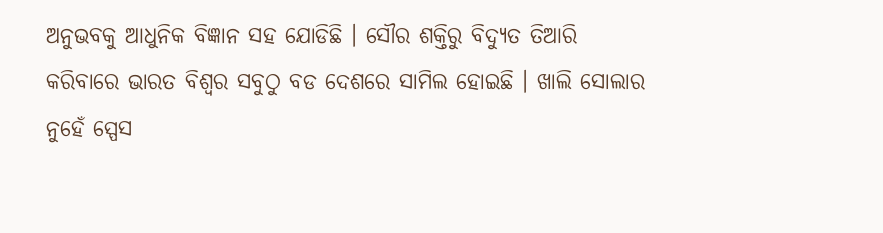ଅନୁଭବକୁ ଆଧୁନିକ ବିଜ୍ଞାନ ସହ ଯୋଡିଛି । ସୌର ଶକ୍ତିରୁ ବିଦ୍ୟୁତ ତିଆରି କରିବାରେ ଭାରତ ବିଶ୍ବର ସବୁଠୁ ବଡ ଦେଶରେ ସାମିଲ ହୋଇଛି । ଖାଲି ସୋଲାର ନୁହେଁ ସ୍ପେସ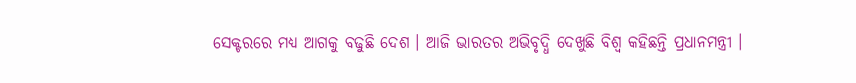ସେକ୍ଟରରେ ମଧ୍ୟ ଆଗକୁ ବଢୁଛି ଦେଶ । ଆଜି ଭାରତର ଅଭିବୃଦ୍ଧି ଦେଖୁଛି ବିଶ୍ବ କହିଛନ୍ତି ପ୍ରଧାନମନ୍ତ୍ରୀ ।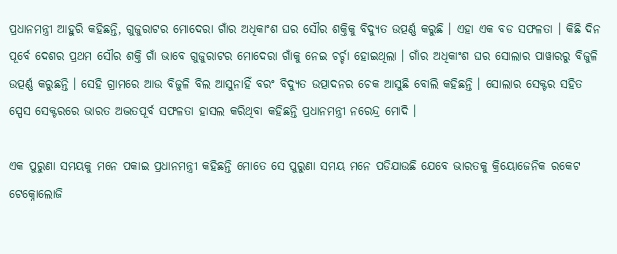ପ୍ରଧାନମନ୍ତ୍ରୀ ଆହୁରି କହିଛନ୍ତି, ଗୁଜୁରାଟର ମୋଦେରା ଗାଁର ଅଧିକାଂଶ ଘର ସୌର ଶକ୍ତିକୁ ବିଦ୍ୟୁତ ଉତ୍ପର୍ଣ୍ଣ କରୁଛି । ଏହା ଏକ ବଡ ସଫଳତା । କିଛି ଦିନ ପୂର୍ବେ ଦେଶର ପ୍ରଥମ ସୌର ଶକ୍ତି ଗାଁ ଭାବେ ଗୁଜୁରାଟର ମୋଦେରା ଗାଁକୁ ନେଇ ଚର୍ଚ୍ଚା ହୋଇଥିଲା । ଗାଁର ଅଧିକାଂଶ ଘର ସୋଲାର ପାୱାରରୁ ବିଜୁଳି ଉତ୍ପର୍ଣ୍ଣ କରୁଛନ୍ତି । ସେହି ଗ୍ରାମରେ ଆଉ ବିଜୁଳି ବିଲ ଆସୁନାହିଁ ବରଂ ବିଦ୍ୟୁତ ଉତ୍ପାଦନର ଚେକ ଆସୁଛି ବୋଲି କହିଛନ୍ତି । ସୋଲାର ସେକ୍ଟର ସହିତ ସ୍ପେସ ସେକ୍ଟରରେ ଭାରତ ଅଦ୍ଭତପୂର୍ବ ସଫଳତା ହାସଲ କରିଥିବା କହିଛନ୍ତି ପ୍ରଧାନମନ୍ତ୍ରୀ ନରେନ୍ଦ୍ର ମୋଦି ।

ଏକ ପୁରୁଣା ସମୟକୁ ମନେ ପକାଇ ପ୍ରଧାନମନ୍ତ୍ରୀ କହିଛନ୍ତି ମୋତେ ସେ ପୁରୁଣା ସମୟ ମନେ ପଡିଯାଉଛି ଯେବେ ଭାରତକୁ କ୍ରିୟୋଜେନିକ ରକେଟ ଟେକ୍ନୋଲୋଜି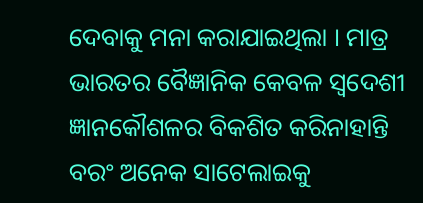ଦେବାକୁ ମନା କରାଯାଇଥିଲା । ମାତ୍ର ଭାରତର ବୈଜ୍ଞାନିକ କେବଳ ସ୍ବଦେଶୀ ଜ୍ଞାନକୌଶଳର ବିକଶିତ କରିନାହାନ୍ତି ବରଂ ଅନେକ ସାଟେଲାଇକୁ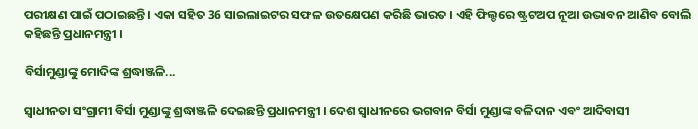ପରୀକ୍ଷଣ ପାଇଁ ପଠାଇଛନ୍ତି । ଏକା ସହିତ 36 ସାଇଲାଇଟର ସଫଳ ଉତକ୍ଷେପଣ କରିଛି ଭାରତ । ଏହି ଫିଲ୍ଡରେ ଷ୍ଟ୍ରଟଅପ ନୂଆ ଉଦ୍ଭାବନ ଆଣିବ ବୋଲି କହିଛନ୍ତି ପ୍ରଧାନମନ୍ତ୍ରୀ ।

ବିର୍ସାମୁଣ୍ଡାଙ୍କୁ ମୋଦିଙ୍କ ଶ୍ରଦ୍ଧାଞ୍ଜଳି...

ସ୍ବାଧୀନତା ସଂଗ୍ରାମୀ ବିର୍ସା ମୁଣ୍ଡାଙ୍କୁ ଶ୍ରଦ୍ଧାଞ୍ଜଳି ଦେଇଛନ୍ତି ପ୍ରଧାନମନ୍ତ୍ରୀ । ଦେଶ ସ୍ବାଧୀନରେ ଭଗବାନ ବିର୍ସା ମୁଣ୍ଡାଙ୍କ ବଳିଦାନ ଏବଂ ଆଦିବାସୀ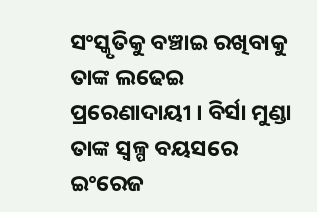ସଂସ୍କୃତିକୁ ବଞ୍ଚାଇ ରଖିବାକୁ ତାଙ୍କ ଲଢେଇ ପ୍ରରେଣାଦାୟୀ । ବିର୍ସା ମୁଣ୍ଡା ତାଙ୍କ ସ୍ବଳ୍ପ ବୟସରେ ଇଂରେଜ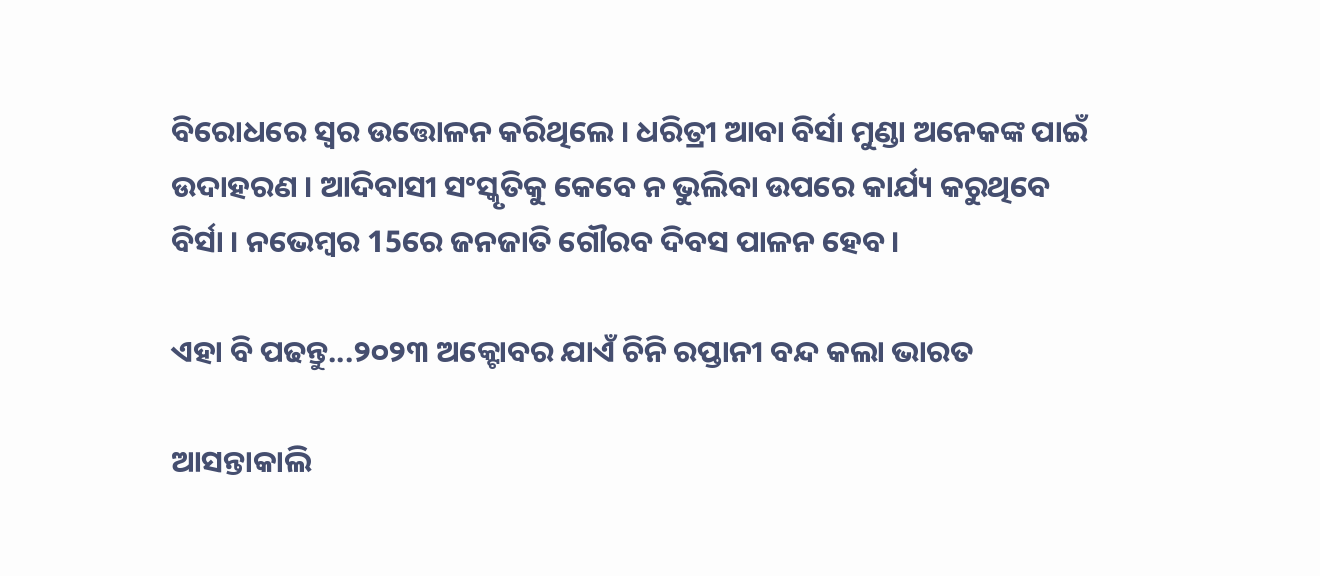ବିରୋଧରେ ସ୍ବର ଉତ୍ତୋଳନ କରିଥିଲେ । ଧରିତ୍ରୀ ଆବା ବିର୍ସା ମୁଣ୍ଡା ଅନେକଙ୍କ ପାଇଁ ଉଦାହରଣ । ଆଦିବାସୀ ସଂସ୍କୃତିକୁ କେବେ ନ ଭୁଲିବା ଉପରେ କାର୍ଯ୍ୟ କରୁଥିବେ ବିର୍ସା । ନଭେମ୍ବର 15ରେ ଜନଜାତି ଗୌରବ ଦିବସ ପାଳନ ହେବ ।

ଏହା ବି ପଢନ୍ତୁ...୨୦୨୩ ଅକ୍ଟୋବର ଯାଏଁ ଚିନି ରପ୍ତାନୀ ବନ୍ଦ କଲା ଭାରତ

ଆସନ୍ତାକାଲି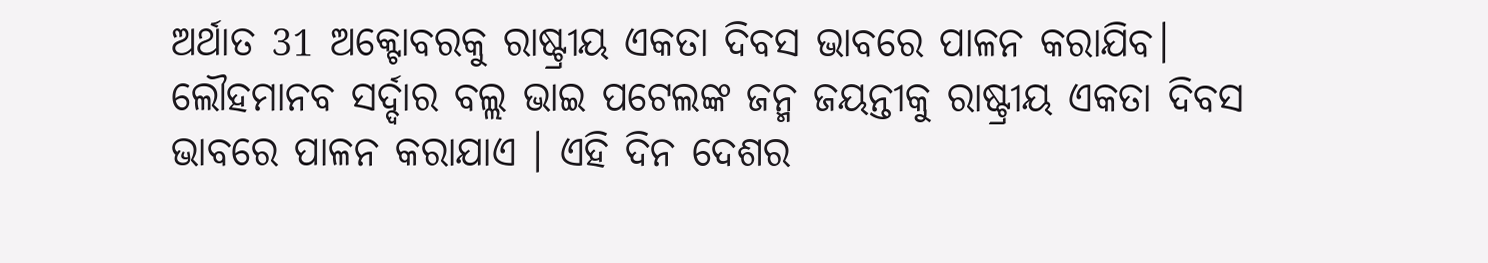ଅର୍ଥାତ 31 ଅକ୍ଟୋବରକୁ ରାଷ୍ଟ୍ରୀୟ ଏକତା ଦିବସ ଭାବରେ ପାଳନ କରାଯିବ। ଲୌହମାନବ ସର୍ଦ୍ଦାର ବଲ୍ଲ ଭାଇ ପଟେଲଙ୍କ ଜନ୍ମ ଜୟନ୍ତୀକୁ ରାଷ୍ଟ୍ରୀୟ ଏକତା ଦିବସ ଭାବରେ ପାଳନ କରାଯାଏ । ଏହି ଦିନ ଦେଶର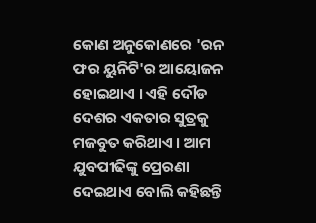କୋଣ ଅନୁକୋଣରେ 'ରନ ଫର ୟୁନିଟି'ର ଆୟୋଜନ ହୋଇଥାଏ । ଏହି ଦୌଡ ଦେଶର ଏକତାର ସୁତ୍ରକୁ ମଜବୁତ କରିଥାଏ । ଆମ ଯୁବପୀଢିଙ୍କୁ ପ୍ରେରଣା ଦେଇଥାଏ ବୋଲି କହିଛନ୍ତି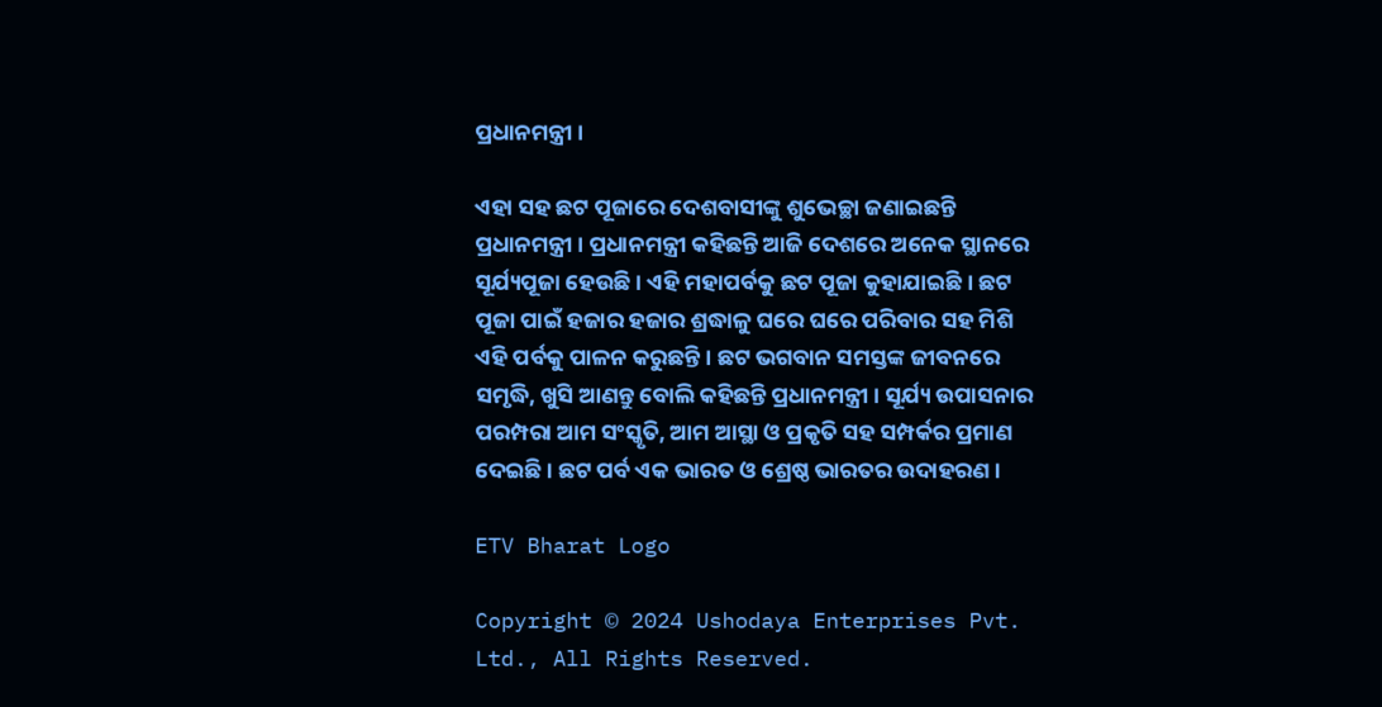ପ୍ରଧାନମନ୍ତ୍ରୀ ।

ଏହା ସହ ଛଟ ପୂଜାରେ ଦେଶବାସୀଙ୍କୁ ଶୁଭେଚ୍ଛା ଜଣାଇଛନ୍ତି ପ୍ରଧାନମନ୍ତ୍ରୀ । ପ୍ରଧାନମନ୍ତ୍ରୀ କହିଛନ୍ତି ଆଜି ଦେଶରେ ଅନେକ ସ୍ଥାନରେ ସୂର୍ଯ୍ୟପୂଜା ହେଉଛି । ଏହି ମହାପର୍ବକୁ ଛଟ ପୂଜା କୁହାଯାଇଛି । ଛଟ ପୂଜା ପାଇଁ ହଜାର ହଜାର ଶ୍ରଦ୍ଧାଳୁ ଘରେ ଘରେ ପରିବାର ସହ ମିଶି ଏହି ପର୍ବକୁ ପାଳନ କରୁଛନ୍ତି । ଛଟ ଭଗବାନ ସମସ୍ତଙ୍କ ଜୀବନରେ ସମୃଦ୍ଧି, ଖୁସି ଆଣନ୍ତୁ ବୋଲି କହିଛନ୍ତି ପ୍ରଧାନମନ୍ତ୍ରୀ । ସୂର୍ଯ୍ୟ ଉପାସନାର ପରମ୍ପରା ଆମ ସଂସ୍କୃତି, ଆମ ଆସ୍ଥା ଓ ପ୍ରକୃତି ସହ ସମ୍ପର୍କର ପ୍ରମାଣ ଦେଇଛି । ଛଟ ପର୍ବ ଏକ ଭାରତ ଓ ଶ୍ରେଷ୍ଠ ଭାରତର ଉଦାହରଣ ।

ETV Bharat Logo

Copyright © 2024 Ushodaya Enterprises Pvt. Ltd., All Rights Reserved.